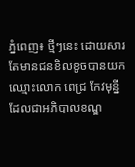ភ្នំពេញ៖ ថ្មីៗនេះ ដោយសារតែមានជនខិលខូចបានយក ឈ្មោះលោក ពេជ្រ កែវមុន្នី ដែលជាអភិបាលខណ្ឌ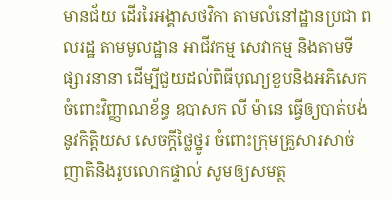មានជ័យ ដើររៃអង្គាសថវិកា តាមលំនៅដ្ឋានប្រជា ពលរដ្ឋ តាមមូលដ្ឋាន អាជីវកម្ម សេវាកម្ម និងតាមទីផ្សារនានា ដើម្បីជួយដល់ពិធីបុណ្យខួបនិងអភិសេក ចំពោះវិញ្ញាណខ័ន្ធ ឧបាសក លី ម៉ានេ ធ្វើឲ្យបាត់បង់នូវកិត្តិយស សេចក្ដីថ្លៃថ្នូរ ចំពោះក្រុមគ្រួសារសាច់ញាតិនិងរូបលោកផ្ទាល់ សូមឲ្យសមត្ថ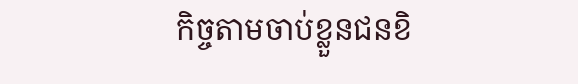កិច្ចតាមចាប់ខ្លួនជនខិ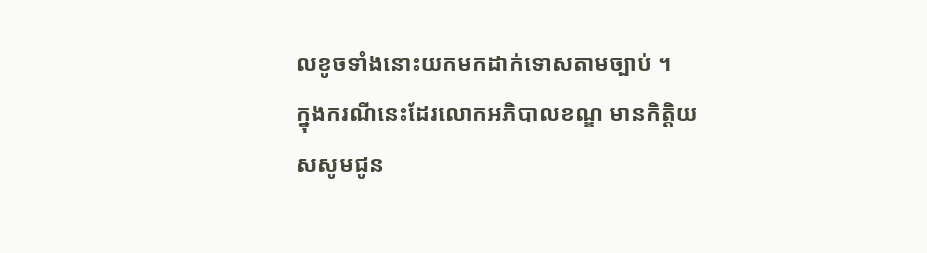លខូចទាំងនោះយកមកដាក់ទោសតាមច្បាប់ ។
ក្នុងករណីនេះដែរលោកអភិបាលខណ្ឌ មានកិត្តិយសសូមជូន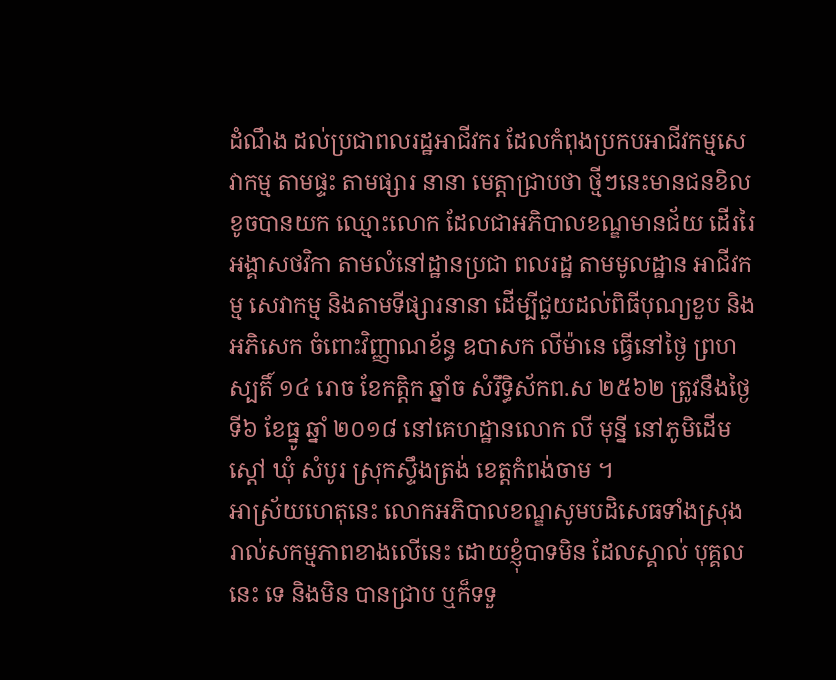ដំណឹង ដល់ប្រជាពលរដ្ឋអាជីវករ ដែលកំពុងប្រកបអាជីវកម្មសេវាកម្ម តាមផ្ទះ តាមផ្សារ នានា មេត្តាជ្រាបថា ថ្មីៗនេះមានជនខិលខូចបានយក ឈ្មោះលោក ដែលជាអភិបាលខណ្ឌមានជ័យ ដើររៃអង្គាសថវិកា តាមលំនៅដ្ឋានប្រជា ពលរដ្ឋ តាមមូលដ្ឋាន អាជីវកម្ម សេវាកម្ម និងតាមទីផ្សារនានា ដើម្បីជួយដល់ពិធីបុណ្យខួប និងអភិសេក ចំពោះវិញ្ញាណខ័ន្ធ ឧបាសក លីម៉ានេ ធ្វើនៅថ្ងៃ ព្រហស្បតិ៍ ១៤ រោច ខែកត្ដិក ឆ្នាំច សំរឹទ្ធិស័កព.ស ២៥៦២ ត្រូវនឹងថ្ងៃទី៦ ខែធ្នូ ឆ្នាំ ២០១៨ នៅគេហដ្ឋានលោក លី មុន្នី នៅភូមិដើមស្ដៅ ឃុំ សំបូរ ស្រុកស្ទឹងត្រង់ ខេត្តកំពង់ចាម ។
អាស្រ័យហេតុនេះ លោកអភិបាលខណ្ឌសូមបដិសេធទាំងស្រុងរាល់សកម្មភាពខាងលើនេះ ដោយខ្ញុំបាទមិន ដែលស្គាល់ បុគ្គលនេះ ទេ និងមិន បានជ្រាប ឬក៏ទទួ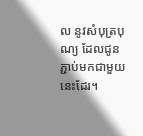ល នូវសំបុត្របុណ្យ ដែលជូនភ្ជាប់មកជាមួយនេះដែរ។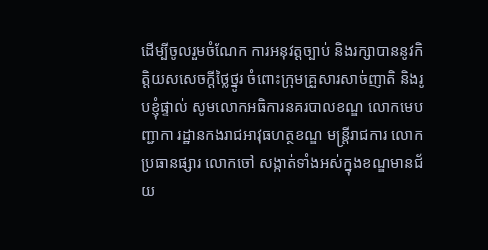ដើម្បីចូលរួមចំណែក ការអនុវត្ដច្បាប់ និងរក្សាបាននូវកិត្តិយសសេចក្ដីថ្លៃថ្នូរ ចំពោះក្រុមគ្រួសារសាច់ញាតិ និងរូបខ្ញុំផ្ទាល់ សូមលោកអធិការនគរបាលខណ្ឌ លោកមេបញ្ជាកា រដ្ឋានកងរាជអាវុធហត្ថខណ្ឌ មន្រ្តីរាជការ លោកប្រធានផ្សារ លោកចៅ សង្កាត់ទាំងអស់ក្នុងខណ្ឌមានជ័យ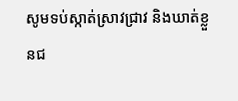សូមទប់ស្កាត់ស្រាវជ្រាវ និងឃាត់ខ្លួនជ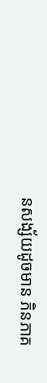នសង្ស័យដូចមាន ភិនភាគ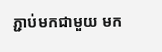ភ្ជាប់មកជាមួយ មក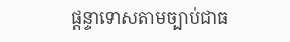ផ្ដន្ទាទោសតាមច្បាប់ជាធ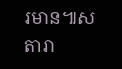រមាន៕ស តារា